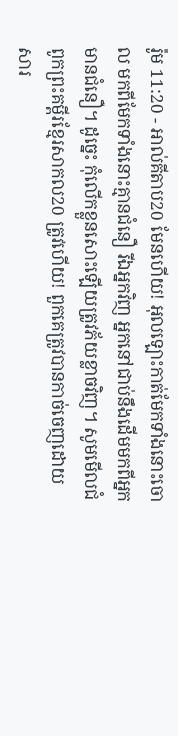រ៉ូម 11:20 - អាល់គីតាប20 មែនហើយ! អុលឡោះកាត់មែកទាំងនោះចោល មកពីមែកទាំងនោះគ្មានជំនឿ រីឯអ្នកវិញ អ្នកនៅជាប់នឹងដើមមកពីអ្នកមានជំនឿ។ ដូច្នេះ កុំលើកខ្លួនសោះឡើយត្រូវភ័យខ្លាចវិញ។ សូមមើលជំពូកព្រះគម្ពីរខ្មែរសាកល20 ត្រូវហើយ! ពួកគេត្រូវបានកាច់ចេញដោយសារ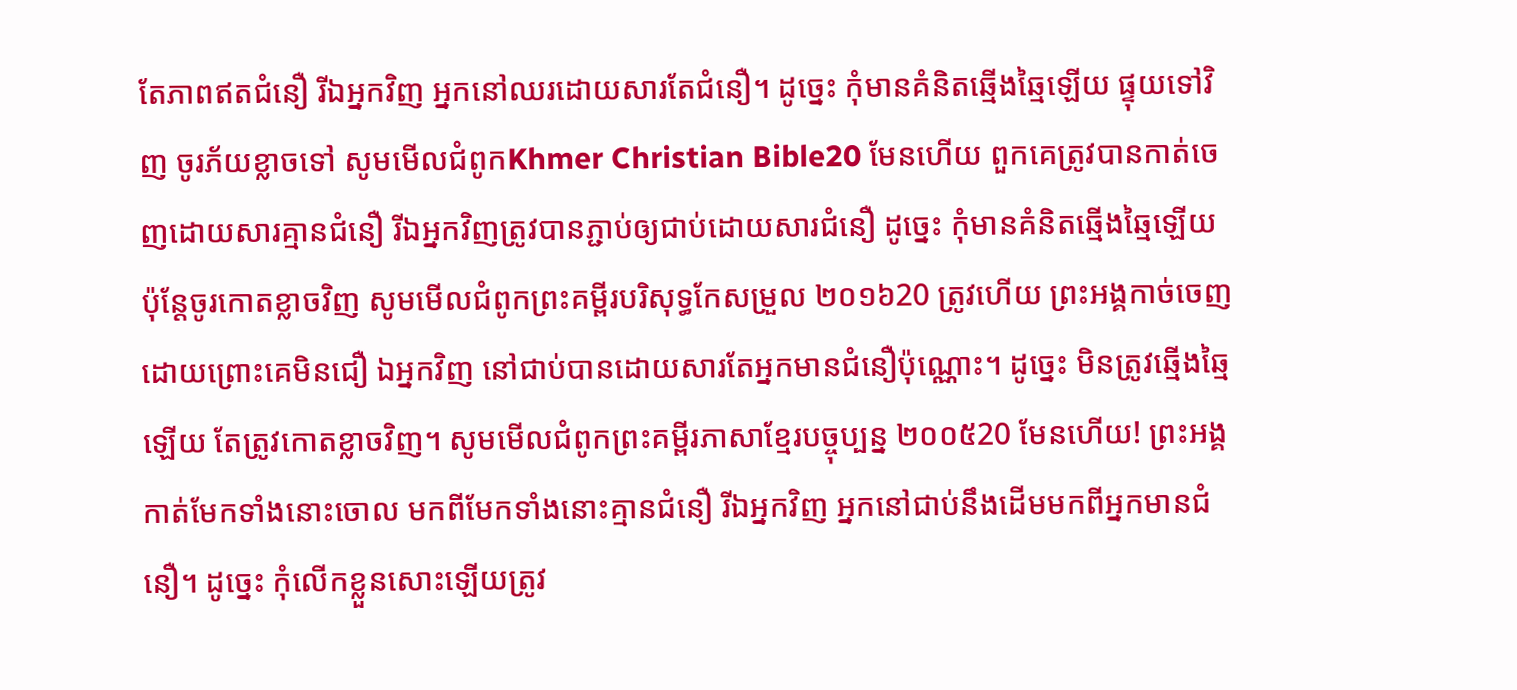តែភាពឥតជំនឿ រីឯអ្នកវិញ អ្នកនៅឈរដោយសារតែជំនឿ។ ដូច្នេះ កុំមានគំនិតឆ្មើងឆ្មៃឡើយ ផ្ទុយទៅវិញ ចូរភ័យខ្លាចទៅ សូមមើលជំពូកKhmer Christian Bible20 មែនហើយ ពួកគេត្រូវបានកាត់ចេញដោយសារគ្មានជំនឿ រីឯអ្នកវិញត្រូវបានភ្ជាប់ឲ្យជាប់ដោយសារជំនឿ ដូច្នេះ កុំមានគំនិតឆ្មើងឆ្មៃឡើយ ប៉ុន្ដែចូរកោតខ្លាចវិញ សូមមើលជំពូកព្រះគម្ពីរបរិសុទ្ធកែសម្រួល ២០១៦20 ត្រូវហើយ ព្រះអង្គកាច់ចេញ ដោយព្រោះគេមិនជឿ ឯអ្នកវិញ នៅជាប់បានដោយសារតែអ្នកមានជំនឿប៉ុណ្ណោះ។ ដូច្នេះ មិនត្រូវឆ្មើងឆ្មៃឡើយ តែត្រូវកោតខ្លាចវិញ។ សូមមើលជំពូកព្រះគម្ពីរភាសាខ្មែរបច្ចុប្បន្ន ២០០៥20 មែនហើយ! ព្រះអង្គកាត់មែកទាំងនោះចោល មកពីមែកទាំងនោះគ្មានជំនឿ រីឯអ្នកវិញ អ្នកនៅជាប់នឹងដើមមកពីអ្នកមានជំនឿ។ ដូច្នេះ កុំលើកខ្លួនសោះឡើយត្រូវ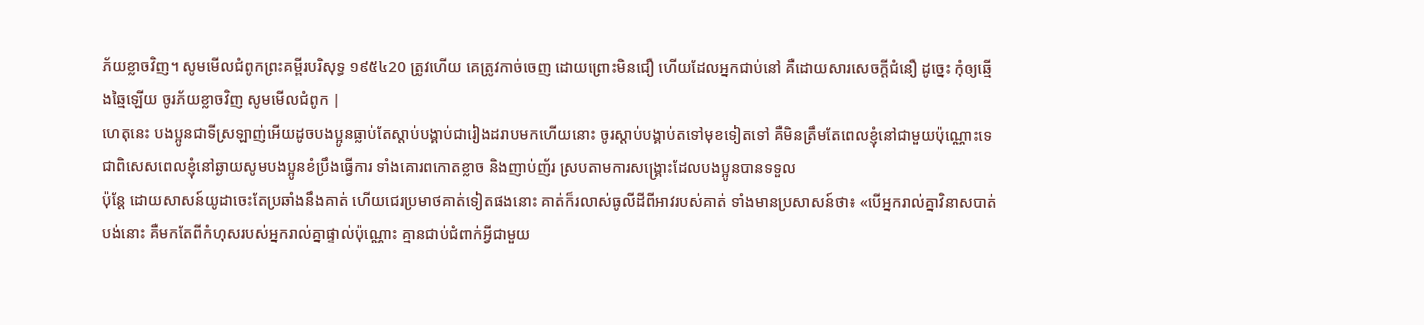ភ័យខ្លាចវិញ។ សូមមើលជំពូកព្រះគម្ពីរបរិសុទ្ធ ១៩៥៤20 ត្រូវហើយ គេត្រូវកាច់ចេញ ដោយព្រោះមិនជឿ ហើយដែលអ្នកជាប់នៅ គឺដោយសារសេចក្ដីជំនឿ ដូច្នេះ កុំឲ្យឆ្មើងឆ្មៃឡើយ ចូរភ័យខ្លាចវិញ សូមមើលជំពូក |
ហេតុនេះ បងប្អូនជាទីស្រឡាញ់អើយដូចបងប្អូនធ្លាប់តែស្ដាប់បង្គាប់ជារៀងដរាបមកហើយនោះ ចូរស្ដាប់បង្គាប់តទៅមុខទៀតទៅ គឺមិនត្រឹមតែពេលខ្ញុំនៅជាមួយប៉ុណ្ណោះទេ ជាពិសេសពេលខ្ញុំនៅឆ្ងាយសូមបងប្អូនខំប្រឹងធ្វើការ ទាំងគោរពកោតខ្លាច និងញាប់ញ័រ ស្របតាមការសង្គ្រោះដែលបងប្អូនបានទទួល
ប៉ុន្ដែ ដោយសាសន៍យូដាចេះតែប្រឆាំងនឹងគាត់ ហើយជេរប្រមាថគាត់ទៀតផងនោះ គាត់ក៏រលាស់ធូលីដីពីអាវរបស់គាត់ ទាំងមានប្រសាសន៍ថា៖ «បើអ្នករាល់គ្នាវិនាសបាត់បង់នោះ គឺមកតែពីកំហុសរបស់អ្នករាល់គ្នាផ្ទាល់ប៉ុណ្ណោះ គ្មានជាប់ជំពាក់អ្វីជាមួយ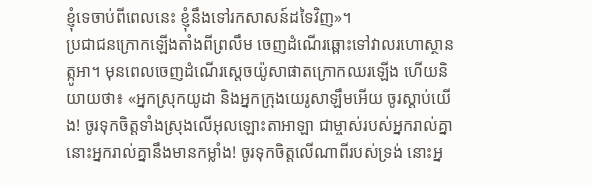ខ្ញុំទេចាប់ពីពេលនេះ ខ្ញុំនឹងទៅរកសាសន៍ដទៃវិញ»។
ប្រជាជនក្រោកឡើងតាំងពីព្រលឹម ចេញដំណើរឆ្ពោះទៅវាលរហោស្ថានត្កូអា។ មុនពេលចេញដំណើរស្តេចយ៉ូសាផាតក្រោកឈរឡើង ហើយនិយាយថា៖ «អ្នកស្រុកយូដា និងអ្នកក្រុងយេរូសាឡឹមអើយ ចូរស្តាប់យើង! ចូរទុកចិត្តទាំងស្រុងលើអុលឡោះតាអាឡា ជាម្ចាស់របស់អ្នករាល់គ្នា នោះអ្នករាល់គ្នានឹងមានកម្លាំង! ចូរទុកចិត្តលើណាពីរបស់ទ្រង់ នោះអ្ន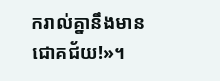ករាល់គ្នានឹងមានជោគជ័យ!»។